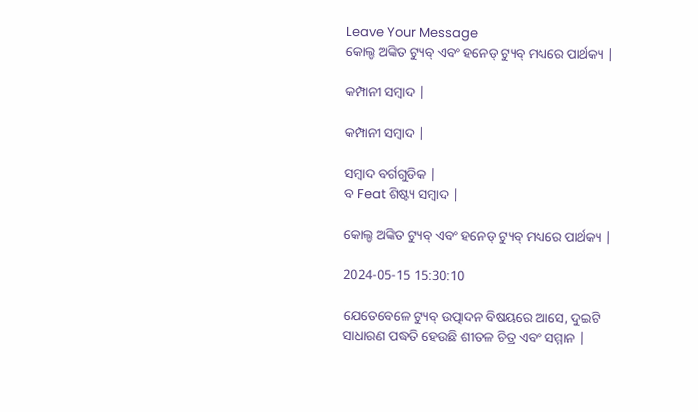Leave Your Message
କୋଲ୍ଡ ଅଙ୍କିତ ଟ୍ୟୁବ୍ ଏବଂ ହନେଡ୍ ଟ୍ୟୁବ୍ ମଧ୍ୟରେ ପାର୍ଥକ୍ୟ |

କମ୍ପାନୀ ସମ୍ବାଦ |

କମ୍ପାନୀ ସମ୍ବାଦ |

ସମ୍ବାଦ ବର୍ଗଗୁଡିକ |
ବ Feat ଶିଷ୍ଟ୍ୟ ସମ୍ବାଦ |

କୋଲ୍ଡ ଅଙ୍କିତ ଟ୍ୟୁବ୍ ଏବଂ ହନେଡ୍ ଟ୍ୟୁବ୍ ମଧ୍ୟରେ ପାର୍ଥକ୍ୟ |

2024-05-15 15:30:10

ଯେତେବେଳେ ଟ୍ୟୁବ୍ ଉତ୍ପାଦନ ବିଷୟରେ ଆସେ, ଦୁଇଟି ସାଧାରଣ ପଦ୍ଧତି ହେଉଛି ଶୀତଳ ଚିତ୍ର ଏବଂ ସମ୍ମାନ |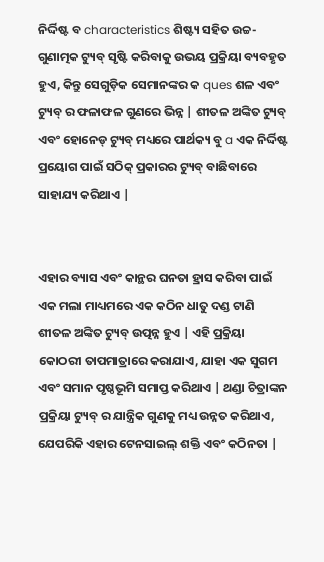ନିର୍ଦ୍ଦିଷ୍ଟ ବ characteristics ଶିଷ୍ଟ୍ୟ ସହିତ ଉଚ୍ଚ-ଗୁଣାତ୍ମକ ଟ୍ୟୁବ୍ ସୃଷ୍ଟି କରିବାକୁ ଉଭୟ ପ୍ରକ୍ରିୟା ବ୍ୟବହୃତ ହୁଏ, କିନ୍ତୁ ସେଗୁଡ଼ିକ ସେମାନଙ୍କର କ ques ଶଳ ଏବଂ ଟ୍ୟୁବ୍ ର ଫଳାଫଳ ଗୁଣରେ ଭିନ୍ନ | ଶୀତଳ ଅଙ୍କିତ ଟ୍ୟୁବ୍ ଏବଂ ହୋନେଡ୍ ଟ୍ୟୁବ୍ ମଧ୍ୟରେ ପାର୍ଥକ୍ୟ ବୁ a ଏକ ନିର୍ଦ୍ଦିଷ୍ଟ ପ୍ରୟୋଗ ପାଇଁ ସଠିକ୍ ପ୍ରକାରର ଟ୍ୟୁବ୍ ବାଛିବାରେ ସାହାଯ୍ୟ କରିଥାଏ |


ଏହାର ବ୍ୟାସ ଏବଂ କାନ୍ଥର ଘନତା ହ୍ରାସ କରିବା ପାଇଁ ଏକ ମଲା ମାଧ୍ୟମରେ ଏକ କଠିନ ଧାତୁ ଦଣ୍ଡ ଟାଣି ଶୀତଳ ଅଙ୍କିତ ଟ୍ୟୁବ୍ ଉତ୍ପନ୍ନ ହୁଏ | ଏହି ପ୍ରକ୍ରିୟା କୋଠରୀ ତାପମାତ୍ରାରେ କରାଯାଏ, ଯାହା ଏକ ସୁଗମ ଏବଂ ସମାନ ପୃଷ୍ଠଭୂମି ସମାପ୍ତ କରିଥାଏ | ଥଣ୍ଡା ଚିତ୍ରାଙ୍କନ ପ୍ରକ୍ରିୟା ଟ୍ୟୁବ୍ ର ଯାନ୍ତ୍ରିକ ଗୁଣକୁ ମଧ୍ୟ ଉନ୍ନତ କରିଥାଏ, ଯେପରିକି ଏହାର ଟେନସାଇଲ୍ ଶକ୍ତି ଏବଂ କଠିନତା |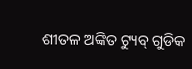ଶୀତଳ ଅଙ୍କିତ ଟ୍ୟୁବ୍ ଗୁଡିକ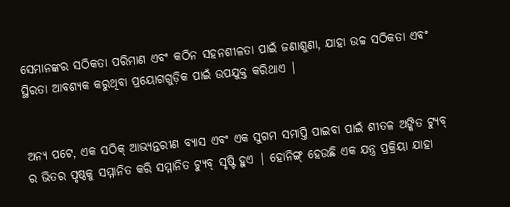ସେମାନଙ୍କର ସଠିକତା ପରିମାଣ ଏବଂ କଠିନ ସହନଶୀଳତା ପାଇଁ ଜଣାଶୁଣା, ଯାହା ଉଚ୍ଚ ସଠିକତା ଏବଂ ସ୍ଥିରତା ଆବଶ୍ୟକ କରୁଥିବା ପ୍ରୟୋଗଗୁଡ଼ିକ ପାଇଁ ଉପଯୁକ୍ତ କରିଥାଏ |


ଅନ୍ୟ ପଟେ, ଏକ ସଠିକ୍ ଆଭ୍ୟନ୍ତରୀଣ ବ୍ୟାସ ଏବଂ ଏକ ସୁଗମ ସମାପ୍ତି ପାଇବା ପାଇଁ ଶୀତଳ ଅଙ୍କିତ ଟ୍ୟୁବ୍ ର ଭିତର ପୃଷ୍ଠକୁ ସମ୍ମାନିତ କରି ସମ୍ମାନିତ ଟ୍ୟୁବ୍ ସୃଷ୍ଟି ହୁଏ | ହୋନିଙ୍ଗ୍ ହେଉଛି ଏକ ଯନ୍ତ୍ର ପ୍ରକ୍ରିୟା ଯାହା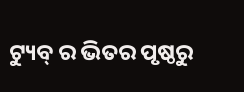ଟ୍ୟୁବ୍ ର ଭିତର ପୃଷ୍ଠରୁ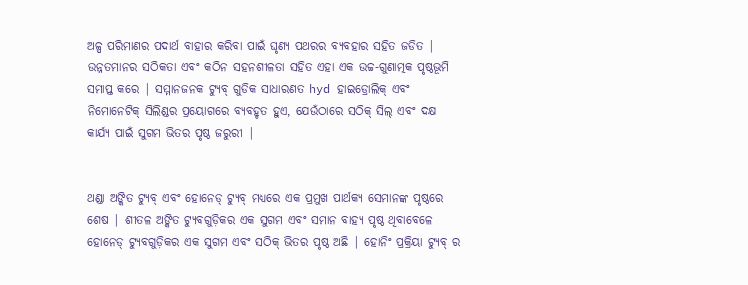ଅଳ୍ପ ପରିମାଣର ପଦାର୍ଥ ବାହାର କରିବା ପାଇଁ ଘୃଣ୍ୟ ପଥରର ବ୍ୟବହାର ସହିତ ଜଡିତ | ଉନ୍ନତମାନର ସଠିକତା ଏବଂ କଠିନ ସହନଶୀଳତା ସହିତ ଏହା ଏକ ଉଚ୍ଚ-ଗୁଣାତ୍ମକ ପୃଷ୍ଠଭୂମି ସମାପ୍ତ କରେ | ସମ୍ମାନଜନକ ଟ୍ୟୁବ୍ ଗୁଡିକ ସାଧାରଣତ hyd ହାଇଡ୍ରୋଲିକ୍ ଏବଂ ନିମୋନେଟିକ୍ ସିଲିଣ୍ଡର ପ୍ରୟୋଗରେ ବ୍ୟବହୃତ ହୁଏ, ଯେଉଁଠାରେ ସଠିକ୍ ସିଲ୍ ଏବଂ ଦକ୍ଷ କାର୍ଯ୍ୟ ପାଇଁ ସୁଗମ ଭିତର ପୃଷ୍ଠ ଜରୁରୀ |


ଥଣ୍ଡା ଅଙ୍କିତ ଟ୍ୟୁବ୍ ଏବଂ ହୋନେଡ୍ ଟ୍ୟୁବ୍ ମଧ୍ୟରେ ଏକ ପ୍ରମୁଖ ପାର୍ଥକ୍ୟ ସେମାନଙ୍କ ପୃଷ୍ଠରେ ଶେଷ | ଶୀତଳ ଅଙ୍କିତ ଟ୍ୟୁବଗୁଡ଼ିକର ଏକ ସୁଗମ ଏବଂ ସମାନ ବାହ୍ୟ ପୃଷ୍ଠ ଥିବାବେଳେ ହୋନେଡ୍ ଟ୍ୟୁବଗୁଡ଼ିକର ଏକ ସୁଗମ ଏବଂ ସଠିକ୍ ଭିତର ପୃଷ୍ଠ ଅଛି | ହୋନିଂ ପ୍ରକ୍ରିୟା ଟ୍ୟୁବ୍ ର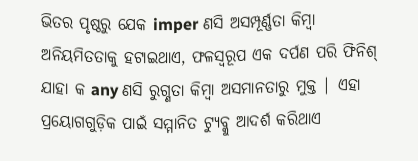ଭିତର ପୃଷ୍ଠରୁ ଯେକ imper ଣସି ଅସମ୍ପୂର୍ଣ୍ଣତା କିମ୍ବା ଅନିୟମିତତାକୁ ହଟାଇଥାଏ, ଫଳସ୍ୱରୂପ ଏକ ଦର୍ପଣ ପରି ଫିନିଶ୍ ଯାହା କ any ଣସି ରୁଗ୍ଣତା କିମ୍ବା ଅସମାନତାରୁ ମୁକ୍ତ | ଏହା ପ୍ରୟୋଗଗୁଡ଼ିକ ପାଇଁ ସମ୍ମାନିତ ଟ୍ୟୁବ୍କୁ ଆଦର୍ଶ କରିଥାଏ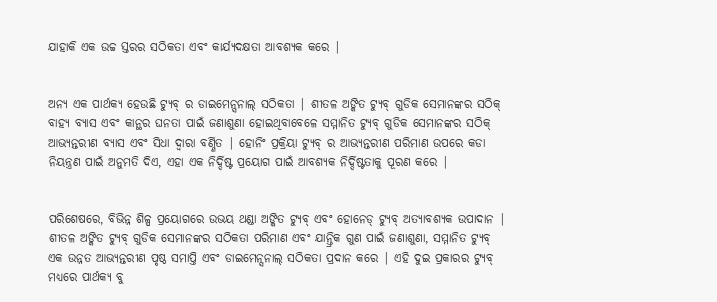ଯାହାକି ଏକ ଉଚ୍ଚ ସ୍ତରର ସଠିକତା ଏବଂ କାର୍ଯ୍ୟଦକ୍ଷତା ଆବଶ୍ୟକ କରେ |


ଅନ୍ୟ ଏକ ପାର୍ଥକ୍ୟ ହେଉଛି ଟ୍ୟୁବ୍ ର ଡାଇମେନ୍ସନାଲ୍ ସଠିକତା | ଶୀତଳ ଅଙ୍କିତ ଟ୍ୟୁବ୍ ଗୁଡିକ ସେମାନଙ୍କର ସଠିକ୍ ବାହ୍ୟ ବ୍ୟାସ ଏବଂ କାନ୍ଥର ଘନତା ପାଇଁ ଜଣାଶୁଣା ହୋଇଥିବାବେଳେ ସମ୍ମାନିତ ଟ୍ୟୁବ୍ ଗୁଡିକ ସେମାନଙ୍କର ସଠିକ୍ ଆଭ୍ୟନ୍ତରୀଣ ବ୍ୟାସ ଏବଂ ସିଧା ଦ୍ୱାରା ବର୍ଣ୍ଣିତ | ହୋନିଂ ପ୍ରକ୍ରିୟା ଟ୍ୟୁବ୍ ର ଆଭ୍ୟନ୍ତରୀଣ ପରିମାଣ ଉପରେ କଡା ନିୟନ୍ତ୍ରଣ ପାଇଁ ଅନୁମତି ଦିଏ, ଏହା ଏକ ନିର୍ଦ୍ଦିଷ୍ଟ ପ୍ରୟୋଗ ପାଇଁ ଆବଶ୍ୟକ ନିର୍ଦ୍ଦିଷ୍ଟତାକୁ ପୂରଣ କରେ |


ପରିଶେଷରେ, ବିଭିନ୍ନ ଶିଳ୍ପ ପ୍ରୟୋଗରେ ଉଭୟ ଥଣ୍ଡା ଅଙ୍କିତ ଟ୍ୟୁବ୍ ଏବଂ ହୋନେଡ୍ ଟ୍ୟୁବ୍ ଅତ୍ୟାବଶ୍ୟକ ଉପାଦାନ | ଶୀତଳ ଅଙ୍କିତ ଟ୍ୟୁବ୍ ଗୁଡିକ ସେମାନଙ୍କର ସଠିକତା ପରିମାଣ ଏବଂ ଯାନ୍ତ୍ରିକ ଗୁଣ ପାଇଁ ଜଣାଶୁଣା, ସମ୍ମାନିତ ଟ୍ୟୁବ୍ ଏକ ଉନ୍ନତ ଆଭ୍ୟନ୍ତରୀଣ ପୃଷ୍ଠ ସମାପ୍ତି ଏବଂ ଡାଇମେନ୍ସନାଲ୍ ସଠିକତା ପ୍ରଦାନ କରେ | ଏହି ଦୁଇ ପ୍ରକାରର ଟ୍ୟୁବ୍ ମଧ୍ୟରେ ପାର୍ଥକ୍ୟ ବୁ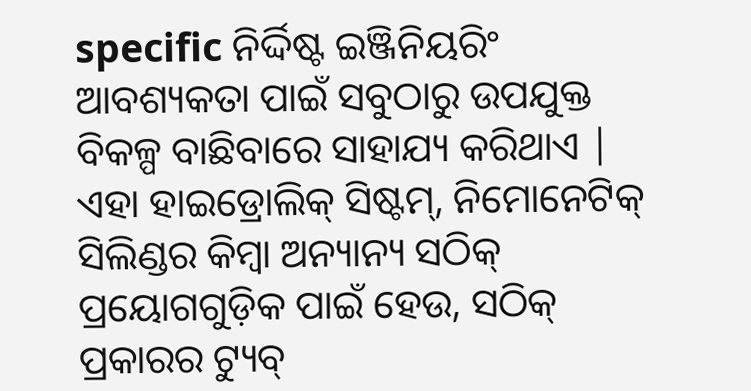specific ନିର୍ଦ୍ଦିଷ୍ଟ ଇଞ୍ଜିନିୟରିଂ ଆବଶ୍ୟକତା ପାଇଁ ସବୁଠାରୁ ଉପଯୁକ୍ତ ବିକଳ୍ପ ବାଛିବାରେ ସାହାଯ୍ୟ କରିଥାଏ | ଏହା ହାଇଡ୍ରୋଲିକ୍ ସିଷ୍ଟମ୍, ନିମୋନେଟିକ୍ ସିଲିଣ୍ଡର କିମ୍ବା ଅନ୍ୟାନ୍ୟ ସଠିକ୍ ପ୍ରୟୋଗଗୁଡ଼ିକ ପାଇଁ ହେଉ, ସଠିକ୍ ପ୍ରକାରର ଟ୍ୟୁବ୍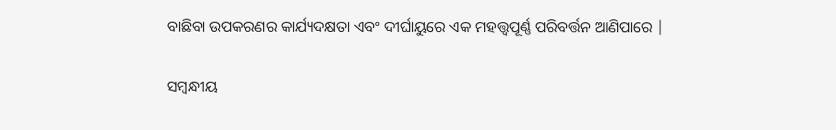ବାଛିବା ଉପକରଣର କାର୍ଯ୍ୟଦକ୍ଷତା ଏବଂ ଦୀର୍ଘାୟୁରେ ଏକ ମହତ୍ତ୍ୱପୂର୍ଣ୍ଣ ପରିବର୍ତ୍ତନ ଆଣିପାରେ |

ସମ୍ବନ୍ଧୀୟ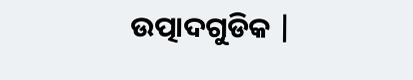ଉତ୍ପାଦଗୁଡିକ |